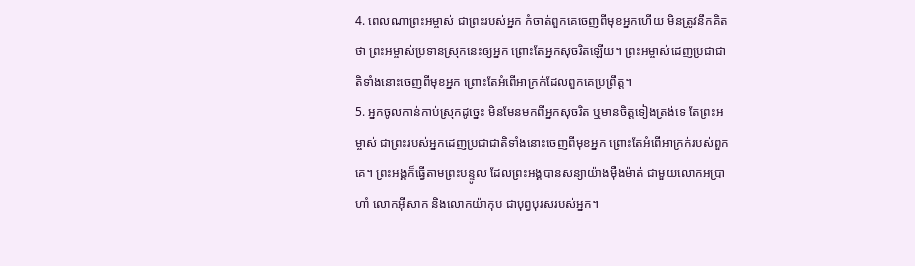4. ពេលណាព្រះអម្ចាស់ ជាព្រះរបស់អ្នក កំចាត់ពួកគេចេញពីមុខអ្នកហើយ មិនត្រូវនឹកគិតថា ព្រះអម្ចាស់ប្រទានស្រុកនេះឲ្យអ្នក ព្រោះតែអ្នកសុចរិតឡើយ។ ព្រះអម្ចាស់ដេញប្រជាជាតិទាំងនោះចេញពីមុខអ្នក ព្រោះតែអំពើអាក្រក់ដែលពួកគេប្រព្រឹត្ត។
5. អ្នកចូលកាន់កាប់ស្រុកដូច្នេះ មិនមែនមកពីអ្នកសុចរិត ឬមានចិត្តទៀងត្រង់ទេ តែព្រះអម្ចាស់ ជាព្រះរបស់អ្នកដេញប្រជាជាតិទាំងនោះចេញពីមុខអ្នក ព្រោះតែអំពើអាក្រក់របស់ពួកគេ។ ព្រះអង្គក៏ធ្វើតាមព្រះបន្ទូល ដែលព្រះអង្គបានសន្យាយ៉ាងម៉ឺងម៉ាត់ ជាមួយលោកអប្រាហាំ លោកអ៊ីសាក និងលោកយ៉ាកុប ជាបុព្វបុរសរបស់អ្នក។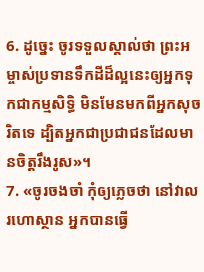6. ដូច្នេះ ចូរទទួលស្គាល់ថា ព្រះអម្ចាស់ប្រទានទឹកដីដ៏ល្អនេះឲ្យអ្នកទុកជាកម្មសិទ្ធិ មិនមែនមកពីអ្នកសុចរិតទេ ដ្បិតអ្នកជាប្រជាជនដែលមានចិត្តរឹងរូស»។
7. «ចូរចងចាំ កុំឲ្យភ្លេចថា នៅវាលរហោស្ថាន អ្នកបានធ្វើ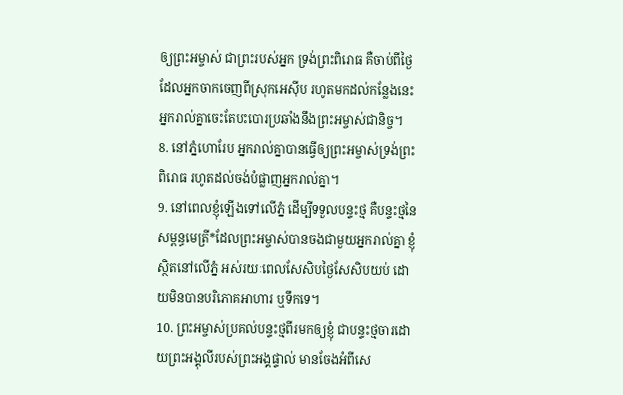ឲ្យព្រះអម្ចាស់ ជាព្រះរបស់អ្នក ទ្រង់ព្រះពិរោធ គឺចាប់ពីថ្ងៃដែលអ្នកចាកចេញពីស្រុកអេស៊ីប រហូតមកដល់កន្លែងនេះ អ្នករាល់គ្នាចេះតែបះបោរប្រឆាំងនឹងព្រះអម្ចាស់ជានិច្ច។
8. នៅភ្នំហោរែប អ្នករាល់គ្នាបានធ្វើឲ្យព្រះអម្ចាស់ទ្រង់ព្រះពិរោធ រហូតដល់ចង់បំផ្លាញអ្នករាល់គ្នា។
9. នៅពេលខ្ញុំឡើងទៅលើភ្នំ ដើម្បីទទួលបន្ទះថ្ម គឺបន្ទះថ្មនៃសម្ពន្ធមេត្រី*ដែលព្រះអម្ចាស់បានចងជាមួយអ្នករាល់គ្នា ខ្ញុំស្ថិតនៅលើភ្នំ អស់រយៈពេលសែសិបថ្ងៃសែសិបយប់ ដោយមិនបានបរិភោគអាហារ ឬទឹកទេ។
10. ព្រះអម្ចាស់ប្រគល់បន្ទះថ្មពីរមកឲ្យខ្ញុំ ជាបន្ទះថ្មចារដោយព្រះអង្គុលីរបស់ព្រះអង្គផ្ទាល់ មានចែងអំពីសេ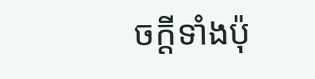ចក្ដីទាំងប៉ុ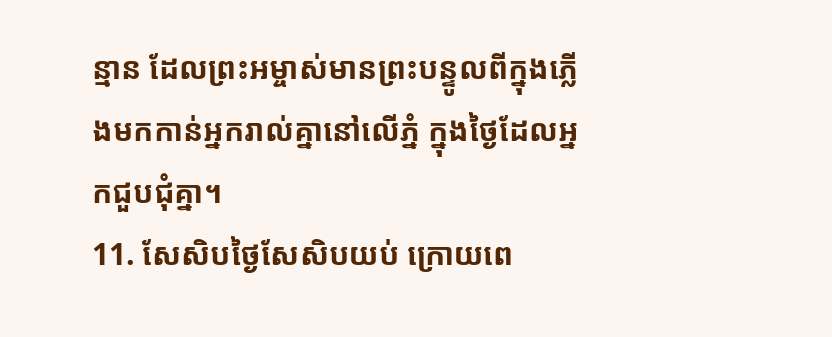ន្មាន ដែលព្រះអម្ចាស់មានព្រះបន្ទូលពីក្នុងភ្លើងមកកាន់អ្នករាល់គ្នានៅលើភ្នំ ក្នុងថ្ងៃដែលអ្នកជួបជុំគ្នា។
11. សែសិបថ្ងៃសែសិបយប់ ក្រោយពេ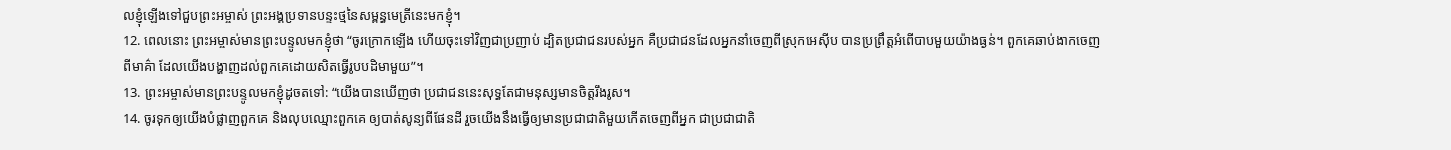លខ្ញុំឡើងទៅជួបព្រះអម្ចាស់ ព្រះអង្គប្រទានបន្ទះថ្មនៃសម្ពន្ធមេត្រីនេះមកខ្ញុំ។
12. ពេលនោះ ព្រះអម្ចាស់មានព្រះបន្ទូលមកខ្ញុំថា “ចូរក្រោកឡើង ហើយចុះទៅវិញជាប្រញាប់ ដ្បិតប្រជាជនរបស់អ្នក គឺប្រជាជនដែលអ្នកនាំចេញពីស្រុកអេស៊ីប បានប្រព្រឹត្តអំពើបាបមួយយ៉ាងធ្ងន់។ ពួកគេឆាប់ងាកចេញពីមាគ៌ា ដែលយើងបង្ហាញដល់ពួកគេដោយសិតធ្វើរូបបដិមាមួយ”។
13. ព្រះអម្ចាស់មានព្រះបន្ទូលមកខ្ញុំដូចតទៅ: “យើងបានឃើញថា ប្រជាជននេះសុទ្ធតែជាមនុស្សមានចិត្តរឹងរូស។
14. ចូរទុកឲ្យយើងបំផ្លាញពួកគេ និងលុបឈ្មោះពួកគេ ឲ្យបាត់សូន្យពីផែនដី រួចយើងនឹងធ្វើឲ្យមានប្រជាជាតិមួយកើតចេញពីអ្នក ជាប្រជាជាតិ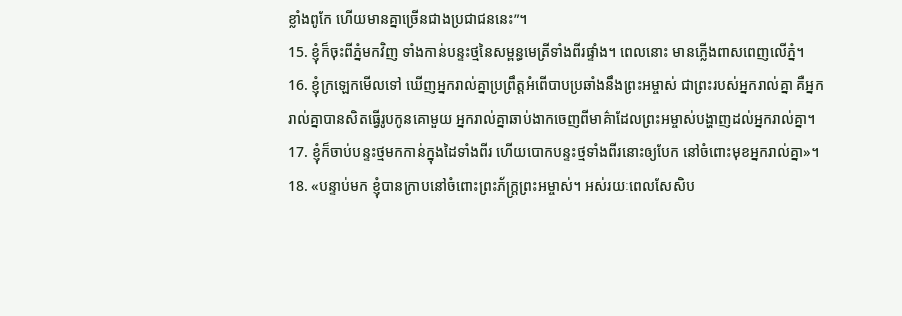ខ្លាំងពូកែ ហើយមានគ្នាច្រើនជាងប្រជាជននេះ”។
15. ខ្ញុំក៏ចុះពីភ្នំមកវិញ ទាំងកាន់បន្ទះថ្មនៃសម្ពន្ធមេត្រីទាំងពីរផ្ទាំង។ ពេលនោះ មានភ្លើងពាសពេញលើភ្នំ។
16. ខ្ញុំក្រឡេកមើលទៅ ឃើញអ្នករាល់គ្នាប្រព្រឹត្តអំពើបាបប្រឆាំងនឹងព្រះអម្ចាស់ ជាព្រះរបស់អ្នករាល់គ្នា គឺអ្នករាល់គ្នាបានសិតធ្វើរូបកូនគោមួយ អ្នករាល់គ្នាឆាប់ងាកចេញពីមាគ៌ាដែលព្រះអម្ចាស់បង្ហាញដល់អ្នករាល់គ្នា។
17. ខ្ញុំក៏ចាប់បន្ទះថ្មមកកាន់ក្នុងដៃទាំងពីរ ហើយបោកបន្ទះថ្មទាំងពីរនោះឲ្យបែក នៅចំពោះមុខអ្នករាល់គ្នា»។
18. «បន្ទាប់មក ខ្ញុំបានក្រាបនៅចំពោះព្រះភ័ក្ត្រព្រះអម្ចាស់។ អស់រយៈពេលសែសិប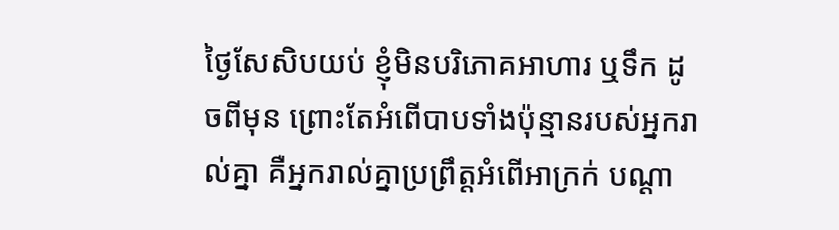ថ្ងៃសែសិបយប់ ខ្ញុំមិនបរិភោគអាហារ ឬទឹក ដូចពីមុន ព្រោះតែអំពើបាបទាំងប៉ុន្មានរបស់អ្នករាល់គ្នា គឺអ្នករាល់គ្នាប្រព្រឹត្តអំពើអាក្រក់ បណ្ដា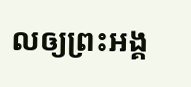លឲ្យព្រះអង្គ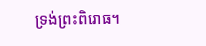ទ្រង់ព្រះពិរោធ។